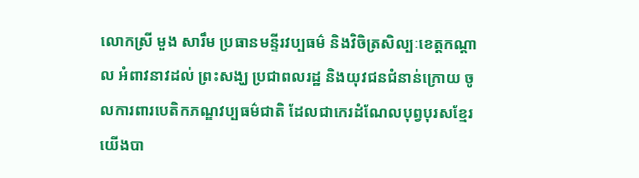លោកស្រី មួង សារឹម ប្រធានមន្ទីរវប្បធម៌ និងវិចិត្រសិល្បៈខេត្តកណ្ដាល អំពាវនាវដល់ ព្រះសង្ឃ ប្រជាពលរដ្ឋ និងយុវជនជំនាន់ក្រោយ ចូលការពារបេតិកភណ្ឌវប្បធម៌ជាតិ ដែលជាកេរដំណែលបុព្វបុរសខ្មែរយើងបា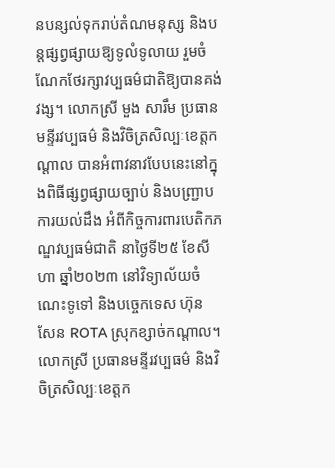នបន្សល់ទុករាប់តំណមនុស្ស និងបន្តផ្សព្វផ្សាយឱ្យទូលំទូលាយ រួមចំណែកថែរក្សាវប្បធម៌ជាតិឱ្យបានគង់វង្ស។ លោកស្រី មួង សារឹម ប្រធានមន្ទីរវប្បធម៌ និងវិចិត្រសិល្បៈខេត្តកណ្ដាល បានអំពាវនាវបែបនេះនៅក្នុងពិធីផ្សព្វផ្សាយច្បាប់ និងបញ្ជ្រាបការយល់ដឹង អំពីកិច្ចការពារបេតិកភណ្ឌវប្បធម៌ជាតិ នាថ្ងៃទី២៥ ខែសីហា ឆ្នាំ២០២៣ នៅវិទ្យាល័យចំណេះទូទៅ និងបច្ចេកទេស ហ៊ុន សែន ROTA ស្រុកខ្សាច់កណ្តាល។ លោកស្រី ប្រធានមន្ទីរវប្បធម៌ និងវិចិត្រសិល្បៈខេត្តក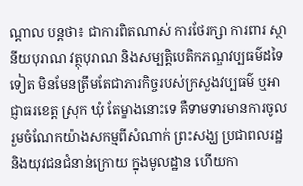ណ្ដាល បន្តថា៖ ជាការពិតណាស់ ការថែរក្សា ការពារ ស្ថានីយបុរាណ វត្ថុបុរាណ និងសម្បត្តិបេតិកភណ្ឌវប្បធម៌ដទៃទៀត មិនមែនត្រឹមតែជាភារកិច្ចរបស់ក្រសួងវប្បធម៌ ឬអាជ្ញាធរខេត្ត ស្រុក ឃុំ តែម្ខាងនោះទេ គឺទាមទារមានការចូលរួមចំណែកយ៉ាងសកម្មពីសំណាក់ ព្រះសង្ឃ ប្រជាពលរដ្ឋ និងយុវជនជំនាន់ក្រោយ ក្នុងមូលដ្ឋាន ហើយកា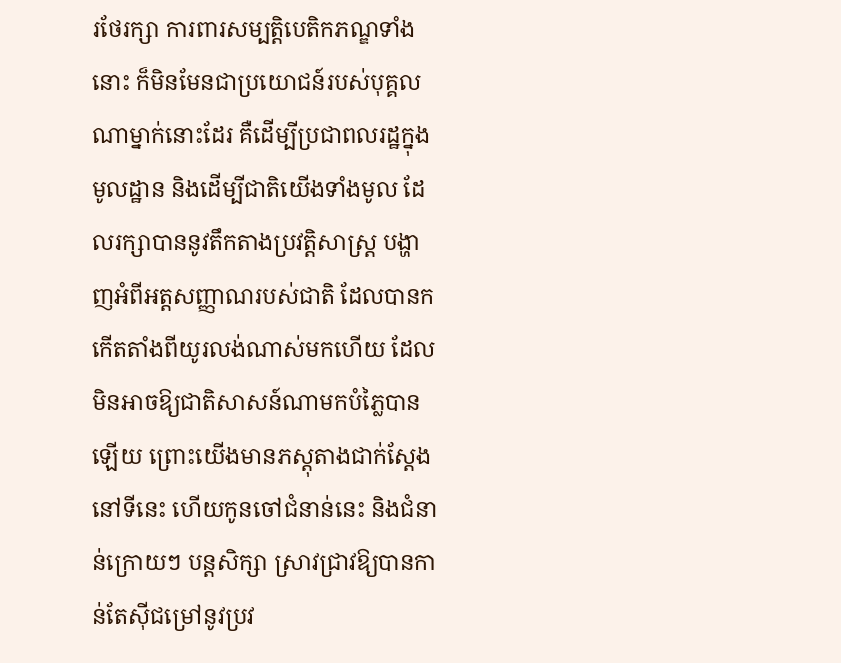រថែរក្សា ការពារសម្បត្តិបេតិកភណ្ឌទាំងនោះ ក៏មិនមែនជាប្រយោជន៍របស់បុគ្គលណាម្នាក់នោះដែរ គឺដើម្បីប្រជាពលរដ្ឋក្នុងមូលដ្ឋាន និងដើម្បីជាតិយើងទាំងមូល ដែលរក្សាបាននូវតឹកតាងប្រវត្តិសាស្ត្រ បង្ហាញអំពីអត្តសញ្ញាណរបស់ជាតិ ដែលបានកកើតតាំងពីយូរលង់ណាស់មកហើយ ដែលមិនអាចឱ្យជាតិសាសន៍ណាមកបំភ្លៃបានឡើយ ព្រោះយើងមានភស្តុតាងជាក់ស្តែងនៅទីនេះ ហើយកូនចៅជំនាន់នេះ និងជំនាន់ក្រោយៗ បន្តសិក្សា ស្រាវជ្រាវឱ្យបានកាន់តែស៊ីជម្រៅនូវប្រវ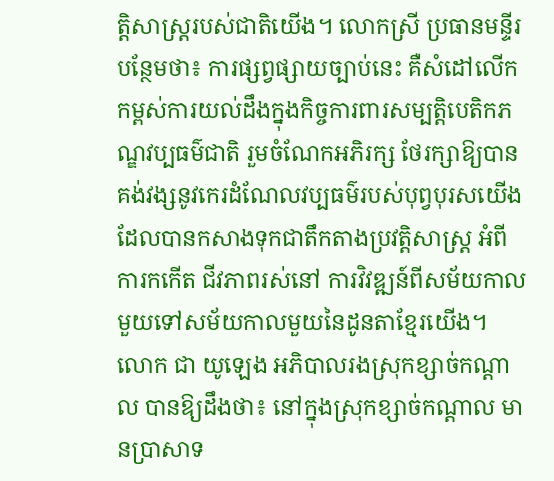ត្តិសាស្ត្ររបស់ជាតិយើង។ លោកស្រី ប្រធានមន្ទីរ បន្ថែមថា៖ ការផ្សព្វផ្សាយច្បាប់នេះ គឺសំដៅលើកកម្ពស់ការយល់ដឹងក្នុងកិច្ចការពារសម្បត្តិបេតិកភណ្ឌវប្បធម៌ជាតិ រួមចំណែកអភិរក្ស ថែរក្សាឱ្យបានគង់វង្សនូវកេរដំណែលវប្បធម៌របស់បុព្វបុរសយើង ដែលបានកសាងទុកជាតឹកតាងប្រវត្តិសាស្ត្រ អំពីការកកើត ជីវភាពរស់នៅ ការវិវឌ្ឍន៍ពីសម័យកាលមួយទៅសម័យកាលមួយនៃដូនតាខ្មែរយើង។ លោក ជា យូឡេង អភិបាលរងស្រុកខ្សាច់កណ្ដាល បានឱ្យដឹងថា៖ នៅក្នុងស្រុកខ្សាច់កណ្ដាល មានប្រាសាទ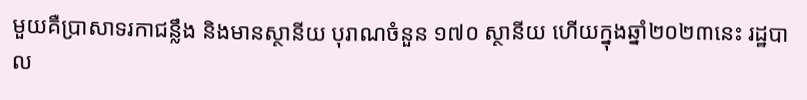មួយគឺប្រាសាទរកាជន្លឹង និងមានស្ថានីយ បុរាណចំនួន ១៧០ ស្ថានីយ ហើយក្នុងឆ្នាំ២០២៣នេះ រដ្ឋបាល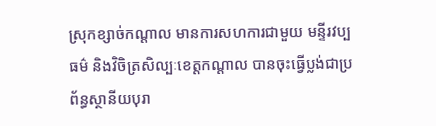ស្រុកខ្សាច់កណ្ដាល មានការសហការជាមួយ មន្ទីរវប្បធម៌ និងវិចិត្រសិល្បៈខេត្តកណ្ដាល បានចុះធ្វើប្លង់ជាប្រព័ន្ធស្ថានីយបុរា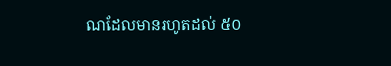ណដែលមានរហូតដល់ ៥០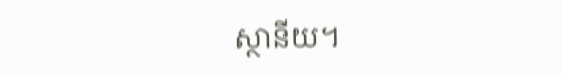ស្ថានីយ។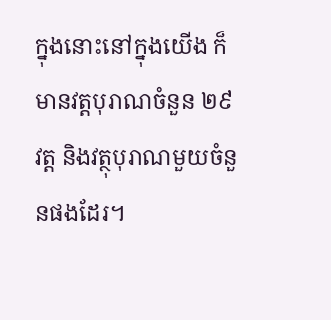ក្នុងនោះនៅក្នុងយើង ក៏មានវត្តបុរាណចំនួន ២៩វត្ត និងវត្ថុបុរាណមួយចំនួនផងដែរ។